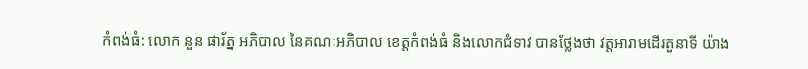កំពង់ធំ: លោក នួន ផារ័ត្ន អភិបាល នៃគណៈអភិបាល ខេត្តកំពង់ធំ និងលោកជំទាវ បានថ្លែងថា វត្តអារាមដើរតួនាទី យ៉ាង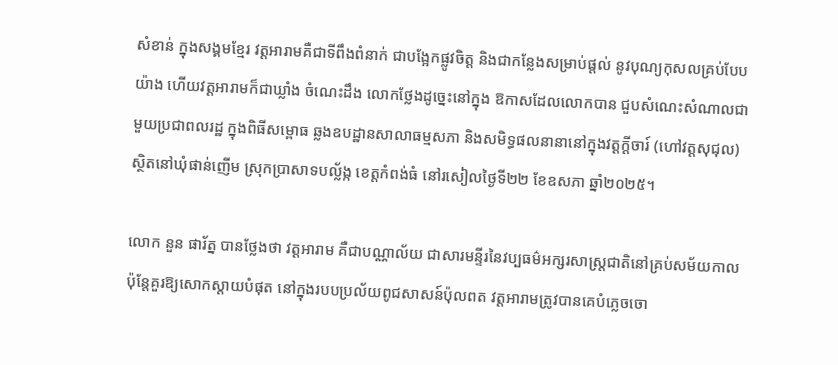សំខាន់ ក្នុងសង្គមខ្មែរ វត្តអារាមគឺជាទីពឹងពំនាក់ ជាបង្អែកផ្លូវចិត្ត និងជាកន្លែងសម្រាប់ផ្តល់ នូវបុណ្យកុសលគ្រប់បែបយ៉ាង ហើយវត្តអារាមក៏ជាឃ្លាំង ចំណេះដឹង លោកថ្លែងដូច្នេះនៅក្នុង ឱកាសដែលលោកបាន ជួបសំណេះសំណាលជាមួយប្រជាពលរដ្ឋ ក្នុងពិធីសម្ពោធ ឆ្លងឧបដ្ឋានសាលាធម្មសភា និងសមិទ្ធផលនានានៅក្នុងវត្តក្តីចារ៍ (ហៅវត្តសុជុល) ស្ថិតនៅឃុំផាន់ញើម ស្រុកប្រាសាទបល្ល័ង្ក ខេត្តកំពង់ធំ នៅរសៀលថ្ងៃទី២២ ខែឧសភា ឆ្នាំ២០២៥។

លោក នួន ផារ័ត្ន បានថ្លែងថា វត្តអារាម គឺជាបណ្ណាល័យ ជាសារមន្ទីរនៃវប្បធម៌អក្សរសាស្ត្រជាតិនៅគ្រប់សម័យកាល ប៉ុន្តែគួរឱ្យសោកស្តាយបំផុត នៅក្នុងរបបប្រល័យពូជសាសន៍ប៉ុលពត វត្តអារាមត្រូវបានគេបំភ្លេចចោ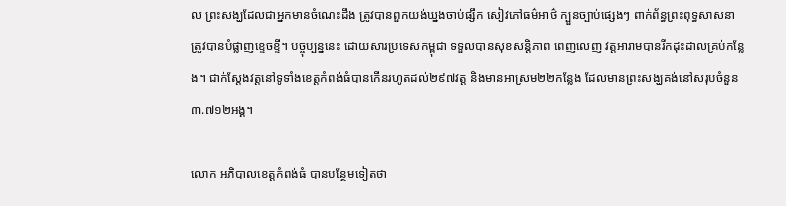ល ព្រះសង្ឃដែលជាអ្នកមានចំណេះដឹង ត្រូវបានពួកយង់ឃ្នងចាប់ផ្សឹក សៀវភៅធម៌អាថ៌ ក្បួនច្បាប់ផ្សេងៗ ពាក់ព័ន្ធព្រះពុទ្ធសាសនា ត្រូវបានបំផ្លាញខ្ទេចខ្ទី។ បច្ចុប្បន្ននេះ ដោយសារប្រទេសកម្ពុជា ទទួលបានសុខសន្តិភាព ពេញលេញ វត្តអារាមបានរីកដុះដាលគ្រប់កន្លែង។ ជាក់ស្តែងវត្តនៅទូទាំងខេត្តកំពង់ធំបានកើនរហូតដល់២៩៧វត្ត និងមានអាស្រម២២កន្លែង ដែលមានព្រះសង្ឃគង់នៅសរុបចំនួន ៣.៧១២អង្គ។

លោក អភិបាលខេត្តកំពង់ធំ បានបន្ថែមទៀតថា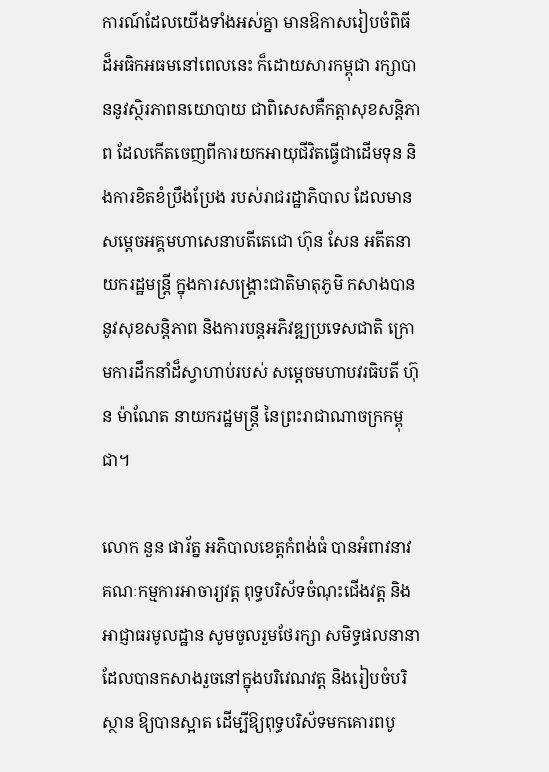ការណ៍ដែលយើងទាំងអស់គ្នា មានឱកាសរៀបចំពិធី ដ៏អធិកអធមនៅពេលនេះ ក៏ដោយសារកម្ពុជា រក្សាបាននូវស្ថិរភាពនយោបាយ ជាពិសេសគឺកត្តាសុខសន្តិភាព ដែលកើតចេញពីការយកអាយុជីវិតធ្វើជាដើមទុន និងការខិតខំប្រឹងប្រែង របស់រាជរដ្ឋាភិបាល ដែលមានសម្តេចអគ្គមហាសេនាបតីតេជោ ហ៊ុន សែន អតីតនាយករដ្ឋមន្ត្រី ក្នុងការសង្គ្រោះជាតិមាតុភូមិ កសាងបាននូវសុខសន្តិភាព និងការបន្តអភិវឌ្ឍប្រទេសជាតិ ក្រោមការដឹកនាំដ៏ស្វាហាប់របស់ សម្តេចមហាបវរធិបតី ហ៊ុន ម៉ាណែត នាយករដ្ឋមន្ត្រី នៃព្រះរាជាណាចក្រកម្ពុជា។

លោក នួន ផារ័ត្ន អភិបាលខេត្តកំពង់ធំ បានអំពាវនាវ គណៈកម្មការអាចារ្យវត្ត ពុទ្ធបរិស័ទចំណុះជើងវត្ត និងអាជ្ញាធរមូលដ្ឋាន សូមចូលរួមថែរក្សា សមិទ្ធផលនានា ដែលបានកសាងរួចនៅក្នុងបរិវេណវត្ត និងរៀបចំបរិស្ថាន ឱ្យបានស្អាត ដើម្បីឱ្យពុទ្ធបរិស័ទមកគោរពបូ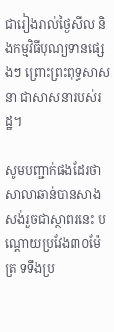ជារៀងរាល់ថ្ងៃសីល និងកម្មវិធីបុណ្យទានផ្សេងៗ ព្រោះព្រះពុទ្ធសាសនា ជាសាសនារបស់រដ្ឋ។

សូមបញ្ជាក់ផងដែរថា សាលាឆាន់បានសាងសង់រួចជាស្ថាពរនេះ បណ្ដោយប្រវែង៣០ម៉ែត្រ ទទឹងប្រ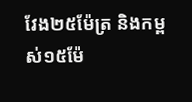វែង២៥ម៉ែត្រ និងកម្ពស់១៥ម៉ែ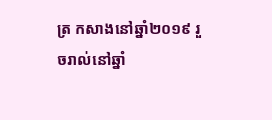ត្រ កសាងនៅឆ្នាំ២០១៩ រួចរាល់នៅឆ្នាំ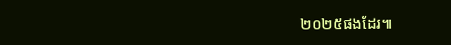២០២៥ផងដែរ៕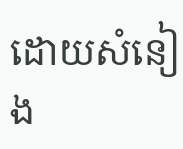ដោយសំនៀង